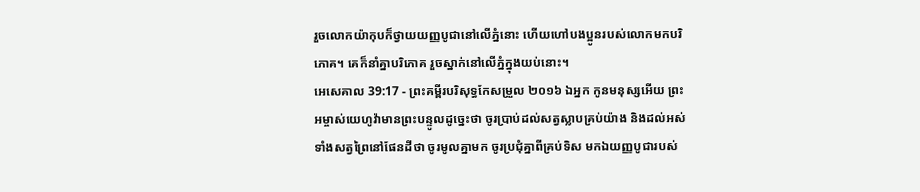រួចលោកយ៉ាកុបក៏ថ្វាយយញ្ញបូជានៅលើភ្នំនោះ ហើយហៅបងប្អូនរបស់លោកមកបរិភោគ។ គេក៏នាំគ្នាបរិភោគ រួចស្នាក់នៅលើភ្នំក្នុងយប់នោះ។
អេសេគាល 39:17 - ព្រះគម្ពីរបរិសុទ្ធកែសម្រួល ២០១៦ ឯអ្នក កូនមនុស្សអើយ ព្រះអម្ចាស់យេហូវ៉ាមានព្រះបន្ទូលដូច្នេះថា ចូរប្រាប់ដល់សត្វស្លាបគ្រប់យ៉ាង និងដល់អស់ទាំងសត្វព្រៃនៅផែនដីថា ចូរមូលគ្នាមក ចូរប្រជុំគ្នាពីគ្រប់ទិស មកឯយញ្ញបូជារបស់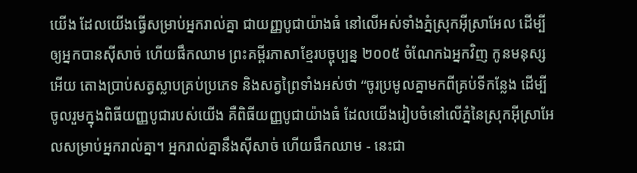យើង ដែលយើងធ្វើសម្រាប់អ្នករាល់គ្នា ជាយញ្ញបូជាយ៉ាងធំ នៅលើអស់ទាំងភ្នំស្រុកអ៊ីស្រាអែល ដើម្បីឲ្យអ្នកបានស៊ីសាច់ ហើយផឹកឈាម ព្រះគម្ពីរភាសាខ្មែរបច្ចុប្បន្ន ២០០៥ ចំណែកឯអ្នកវិញ កូនមនុស្សអើយ តោងប្រាប់សត្វស្លាបគ្រប់ប្រភេទ និងសត្វព្រៃទាំងអស់ថា “ចូរប្រមូលគ្នាមកពីគ្រប់ទីកន្លែង ដើម្បីចូលរួមក្នុងពិធីយញ្ញបូជារបស់យើង គឺពិធីយញ្ញបូជាយ៉ាងធំ ដែលយើងរៀបចំនៅលើភ្នំនៃស្រុកអ៊ីស្រាអែលសម្រាប់អ្នករាល់គ្នា។ អ្នករាល់គ្នានឹងស៊ីសាច់ ហើយផឹកឈាម - នេះជា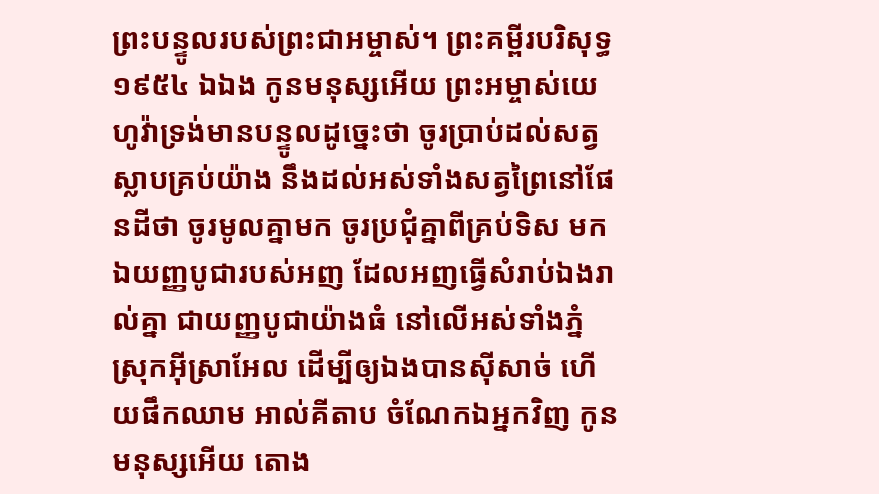ព្រះបន្ទូលរបស់ព្រះជាអម្ចាស់។ ព្រះគម្ពីរបរិសុទ្ធ ១៩៥៤ ឯឯង កូនមនុស្សអើយ ព្រះអម្ចាស់យេហូវ៉ាទ្រង់មានបន្ទូលដូច្នេះថា ចូរប្រាប់ដល់សត្វស្លាបគ្រប់យ៉ាង នឹងដល់អស់ទាំងសត្វព្រៃនៅផែនដីថា ចូរមូលគ្នាមក ចូរប្រជុំគ្នាពីគ្រប់ទិស មកឯយញ្ញបូជារបស់អញ ដែលអញធ្វើសំរាប់ឯងរាល់គ្នា ជាយញ្ញបូជាយ៉ាងធំ នៅលើអស់ទាំងភ្នំស្រុកអ៊ីស្រាអែល ដើម្បីឲ្យឯងបានស៊ីសាច់ ហើយផឹកឈាម អាល់គីតាប ចំណែកឯអ្នកវិញ កូនមនុស្សអើយ តោង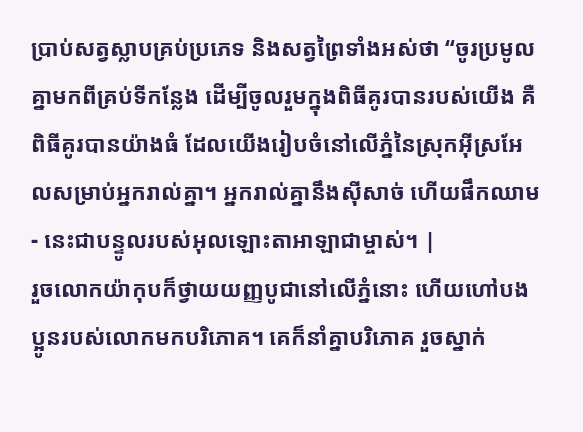ប្រាប់សត្វស្លាបគ្រប់ប្រភេទ និងសត្វព្រៃទាំងអស់ថា “ចូរប្រមូលគ្នាមកពីគ្រប់ទីកន្លែង ដើម្បីចូលរួមក្នុងពិធីគូរបានរបស់យើង គឺពិធីគូរបានយ៉ាងធំ ដែលយើងរៀបចំនៅលើភ្នំនៃស្រុកអ៊ីស្រអែលសម្រាប់អ្នករាល់គ្នា។ អ្នករាល់គ្នានឹងស៊ីសាច់ ហើយផឹកឈាម - នេះជាបន្ទូលរបស់អុលឡោះតាអាឡាជាម្ចាស់។ |
រួចលោកយ៉ាកុបក៏ថ្វាយយញ្ញបូជានៅលើភ្នំនោះ ហើយហៅបងប្អូនរបស់លោកមកបរិភោគ។ គេក៏នាំគ្នាបរិភោគ រួចស្នាក់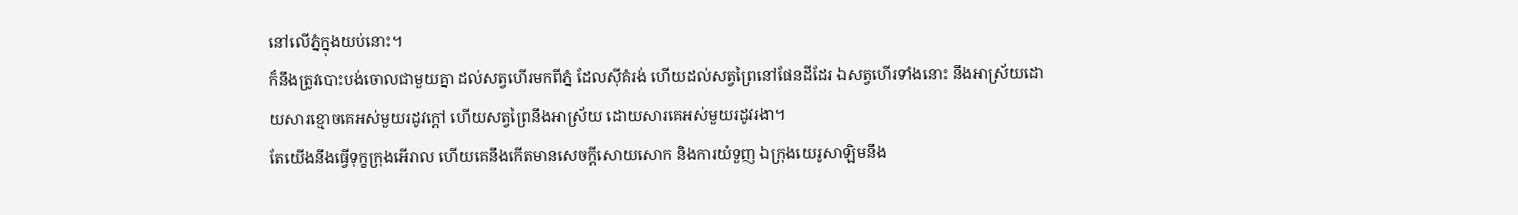នៅលើភ្នំក្នុងយប់នោះ។
ក៏នឹងត្រូវបោះបង់ចោលជាមួយគ្នា ដល់សត្វហើរមកពីភ្នំ ដែលស៊ីគំរង់ ហើយដល់សត្វព្រៃនៅផែនដីដែរ ឯសត្វហើរទាំងនោះ នឹងអាស្រ័យដោយសារខ្មោចគេអស់មួយរដូវក្តៅ ហើយសត្វព្រៃនឹងអាស្រ័យ ដោយសារគេអស់មួយរដូវរងា។
តែយើងនឹងធ្វើទុក្ខក្រុងអើរាល ហើយគេនឹងកើតមានសេចក្ដីសោយសោក និងការយំទួញ ឯក្រុងយេរូសាឡិមនឹង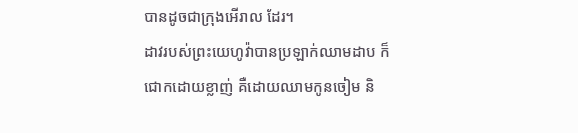បានដូចជាក្រុងអើរាល ដែរ។
ដាវរបស់ព្រះយេហូវ៉ាបានប្រឡាក់ឈាមដាប ក៏ជោកដោយខ្លាញ់ គឺដោយឈាមកូនចៀម និ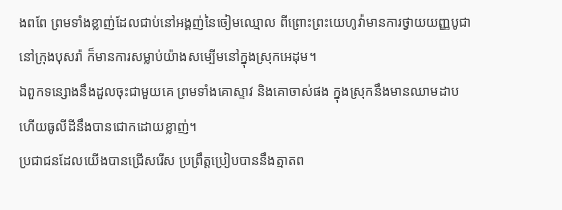ងពពែ ព្រមទាំងខ្លាញ់ដែលជាប់នៅអង្គញ់នៃចៀមឈ្មោល ពីព្រោះព្រះយេហូវ៉ាមានការថ្វាយយញ្ញបូជានៅក្រុងបុសរ៉ា ក៏មានការសម្លាប់យ៉ាងសម្បើមនៅក្នុងស្រុកអេដុម។
ឯពួកទន្សោងនឹងដួលចុះជាមួយគេ ព្រមទាំងគោស្ទាវ និងគោចាស់ផង ក្នុងស្រុកនឹងមានឈាមដាប ហើយធូលីដីនឹងបានជោកដោយខ្លាញ់។
ប្រជាជនដែលយើងបានជ្រើសរើស ប្រព្រឹត្តប្រៀបបាននឹងត្មាតព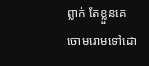ព្លាក់ តែខ្លួនគេចោមរោមទៅដោ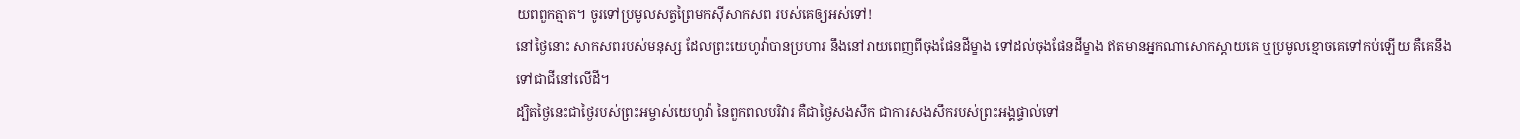យពពួកត្មាត។ ចូរទៅប្រមូលសត្វព្រៃមកស៊ីសាកសព របស់គេឲ្យអស់ទៅ!
នៅថ្ងៃនោះ សាកសពរបស់មនុស្ស ដែលព្រះយេហូវ៉ាបានប្រហារ នឹងនៅរាយពេញពីចុងផែនដីម្ខាង ទៅដល់ចុងផែនដីម្ខាង ឥតមានអ្នកណាសោកស្តាយគេ ឬប្រមូលខ្មោចគេទៅកប់ឡើយ គឺគេនឹងទៅជាជីនៅលើដី។
ដ្បិតថ្ងៃនេះជាថ្ងៃរបស់ព្រះអម្ចាស់យេហូវ៉ា នៃពួកពលបរិវារ គឺជាថ្ងៃសងសឹក ជាការសងសឹករបស់ព្រះអង្គផ្ទាល់ទៅ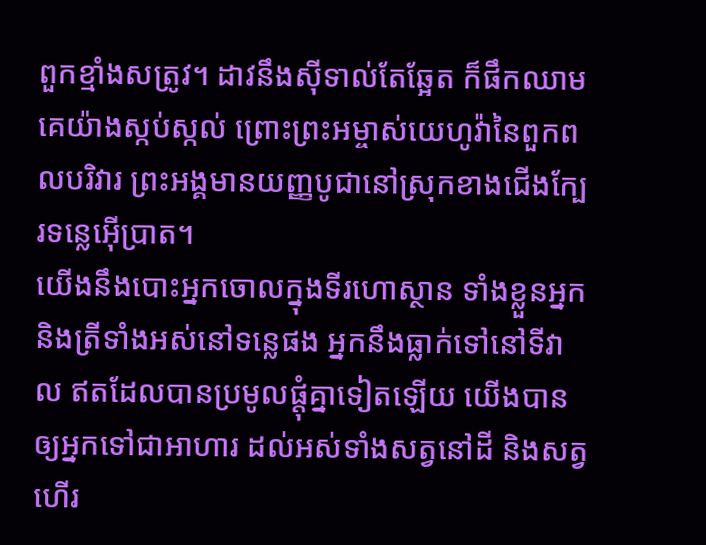ពួកខ្មាំងសត្រូវ។ ដាវនឹងស៊ីទាល់តែឆ្អែត ក៏ផឹកឈាមគេយ៉ាងស្កប់ស្កល់ ព្រោះព្រះអម្ចាស់យេហូវ៉ានៃពួកពលបរិវារ ព្រះអង្គមានយញ្ញបូជានៅស្រុកខាងជើងក្បែរទន្លេអ៊ើប្រាត។
យើងនឹងបោះអ្នកចោលក្នុងទីរហោស្ថាន ទាំងខ្លួនអ្នក និងត្រីទាំងអស់នៅទន្លេផង អ្នកនឹងធ្លាក់ទៅនៅទីវាល ឥតដែលបានប្រមូលផ្តុំគ្នាទៀតឡើយ យើងបានឲ្យអ្នកទៅជាអាហារ ដល់អស់ទាំងសត្វនៅដី និងសត្វហើរ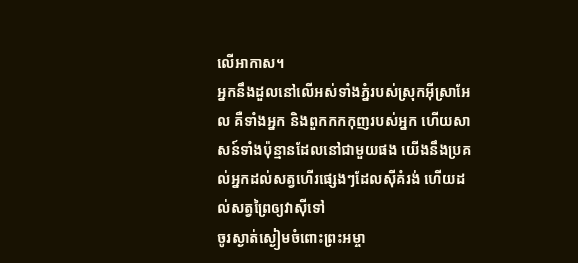លើអាកាស។
អ្នកនឹងដួលនៅលើអស់ទាំងភ្នំរបស់ស្រុកអ៊ីស្រាអែល គឺទាំងអ្នក និងពួកកកកុញរបស់អ្នក ហើយសាសន៍ទាំងប៉ុន្មានដែលនៅជាមួយផង យើងនឹងប្រគល់អ្នកដល់សត្វហើរផ្សេងៗដែលស៊ីគំរង់ ហើយដល់សត្វព្រៃឲ្យវាស៊ីទៅ
ចូរស្ងាត់ស្ងៀមចំពោះព្រះអម្ចា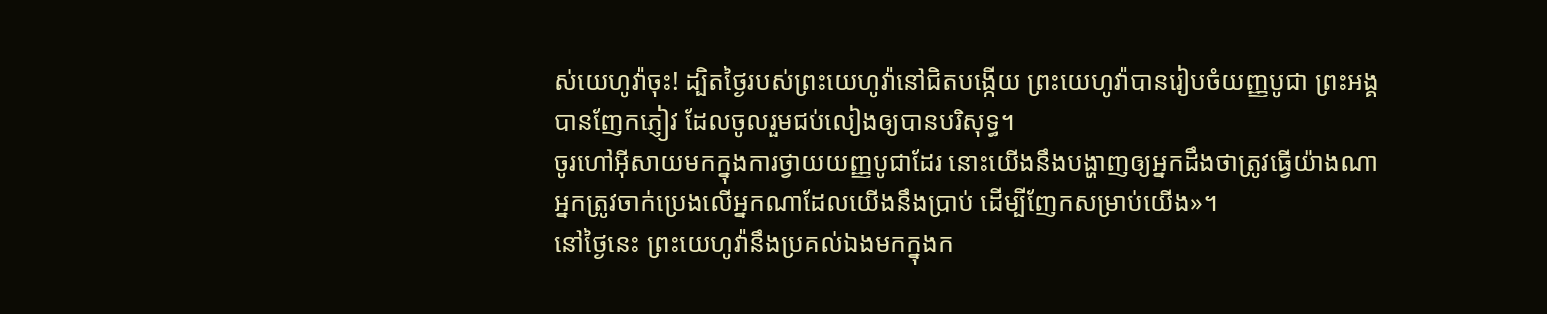ស់យេហូវ៉ាចុះ! ដ្បិតថ្ងៃរបស់ព្រះយេហូវ៉ានៅជិតបង្កើយ ព្រះយេហូវ៉ាបានរៀបចំយញ្ញបូជា ព្រះអង្គបានញែកភ្ញៀវ ដែលចូលរួមជប់លៀងឲ្យបានបរិសុទ្ធ។
ចូរហៅអ៊ីសាយមកក្នុងការថ្វាយយញ្ញបូជាដែរ នោះយើងនឹងបង្ហាញឲ្យអ្នកដឹងថាត្រូវធ្វើយ៉ាងណា អ្នកត្រូវចាក់ប្រេងលើអ្នកណាដែលយើងនឹងប្រាប់ ដើម្បីញែកសម្រាប់យើង»។
នៅថ្ងៃនេះ ព្រះយេហូវ៉ានឹងប្រគល់ឯងមកក្នុងក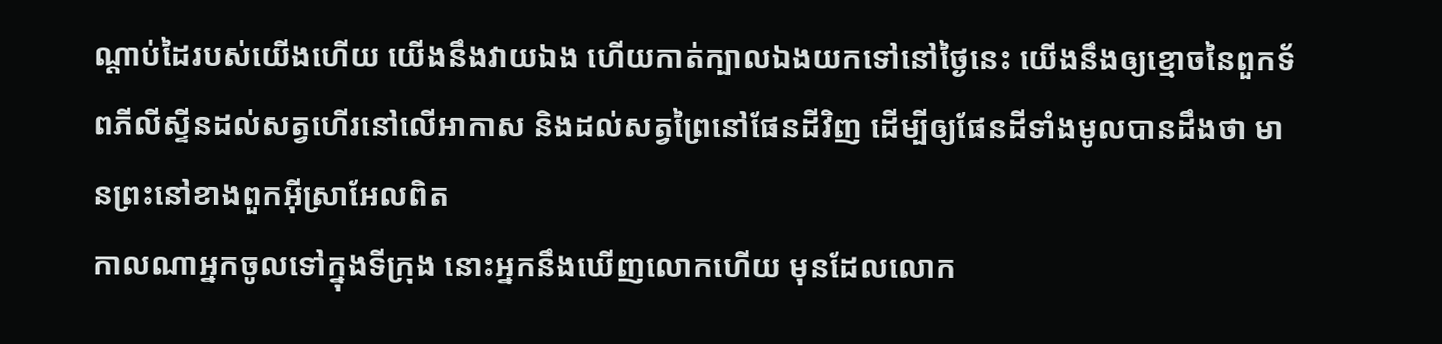ណ្ដាប់ដៃរបស់យើងហើយ យើងនឹងវាយឯង ហើយកាត់ក្បាលឯងយកទៅនៅថ្ងៃនេះ យើងនឹងឲ្យខ្មោចនៃពួកទ័ពភីលីស្ទីនដល់សត្វហើរនៅលើអាកាស និងដល់សត្វព្រៃនៅផែនដីវិញ ដើម្បីឲ្យផែនដីទាំងមូលបានដឹងថា មានព្រះនៅខាងពួកអ៊ីស្រាអែលពិត
កាលណាអ្នកចូលទៅក្នុងទីក្រុង នោះអ្នកនឹងឃើញលោកហើយ មុនដែលលោក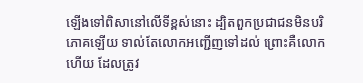ឡើងទៅពិសានៅលើទីខ្ពស់នោះ ដ្បិតពួកប្រជាជនមិនបរិភោគឡើយ ទាល់តែលោកអញ្ជើញទៅដល់ ព្រោះគឺលោកហើយ ដែលត្រូវ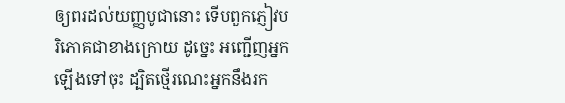ឲ្យពរដល់យញ្ញបូជានោះ ទើបពួកភ្ញៀវបរិភោគជាខាងក្រោយ ដូច្នេះ អញ្ជើញអ្នកឡើងទៅចុះ ដ្បិតថ្មើរណេះអ្នកនឹងរក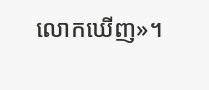លោកឃើញ»។